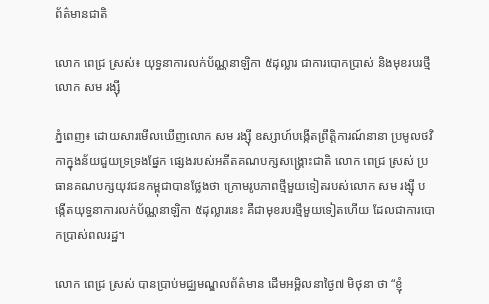ព័ត៌មានជាតិ

លោក ពេជ្រ ស្រស់៖ យុទ្ធនាការលក់ប័ណ្ណនាឡិកា ៥ដុល្លារ ជាការបោកប្រាស់ និងមុខរបរថ្មីលោក សម រង្ស៊ី

ភ្នំពេញ៖ ដោយសារមើលឃើញលោក សម រង្ស៊ី ឧស្សាហ៍បង្កើតព្រឹត្តិការណ៍នានា ប្រមូលថវិកាក្នុងន័យជួយទ្រទ្រងផ្នែក ផ្សេងរបស់អតីតគណបក្សសង្រ្គោះជាតិ លោក ពេជ្រ ស្រស់ ប្រធានគណបក្សយុវជនកម្ពុជាបានថ្លែងថា ក្រោមរូបភាពថ្មីមួយទៀតរបស់លោក សម រង្ស៊ី បង្កើតយុទ្ធនាការលក់ប័ណ្ណនាឡិកា ៥ដុល្លារនេះ គឺជាមុខរបរថ្មីមួយទៀតហើយ ដែលជាការបោកប្រាស់ពលរដ្ឋ។

លោក ពេជ្រ ស្រស់ បានប្រាប់មជ្ឈមណ្ឌលព័ត៌មាន ដើមអម្ពិលនាថ្ងៃ៧ មិថុនា ថា “ខ្ញុំ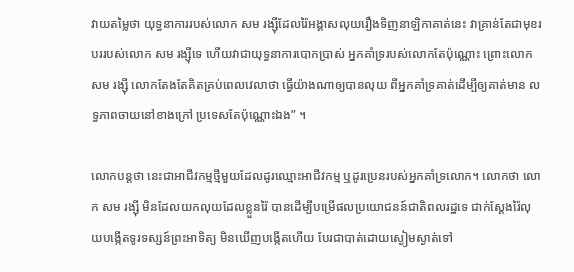វាយតម្លៃថា យុទ្ធនាការរបស់លោក សម រង្ស៊ីដែលរ៉ៃអង្គាសលុយរឿងទិញនាឡិកាគាត់នេះ វាគ្រាន់តែជាមុខរបររបស់លោក សម រង្ស៊ីទេ ហើយវាជាយុទ្ធនាការបោកប្រាស់ អ្នកគាំទ្ររបស់លោកតែប៉ុណ្ណោះ ព្រោះលោក សម រង្ស៊ី លោកតែងតែគិតគ្រប់ពេលវេលាថា ធ្វើយ៉ាងណាឲ្យបានលុយ ពីអ្នកគាំទ្រគាត់ដើម្បីឲ្យគាត់មាន លទ្ធភាពចាយនៅខាងក្រៅ ប្រទេសតែប៉ុណ្ណោះឯង” ។

លោកបន្តថា នេះជាអាជីវកម្មថ្មីមួយដែលដូរឈ្មោះអាជីវកម្ម ឬដូរប្រេនរបស់អ្នកគាំទ្រលោក។ លោកថា លោក សម រង្ស៊ី មិនដែលយកលុយដែលខ្លួនរ៉ៃ បានដើម្បីបម្រើផលប្រយោជនន៍ជាតិពលរដ្ឋទេ ជាក់ស្តែងរ៉ៃលុយបង្កើតទូរទស្សន៍ព្រះអាទិត្យ មិនឃើញបង្កើតហើយ បែរជាបាត់ដោយស្ងៀមស្ងាត់ទៅ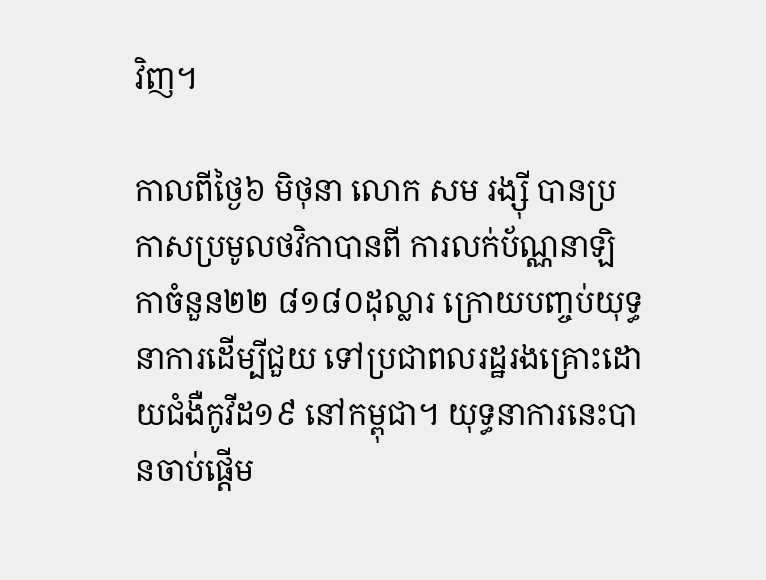វិញ។

កាលពីថ្ងៃ៦ មិថុនា លោក សម រង្ស៊ី បានប្រកាសប្រមូលថវិកាបានពី ការលក់ប័ណ្ណនាឡិកាចំនួន២២ ៨១៨០ដុល្លារ ក្រោយបញ្ចប់យុទ្ធនាការដើម្បីជួយ ទៅប្រជាពលរដ្ឋរងគ្រោះដោយជំងឺកូវីដ១៩ នៅកម្ពុជា។ យុទ្ធនាការនេះបានចាប់ផ្តើម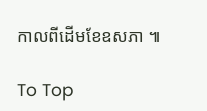កាលពីដើមខែឧសភា ៕

To Top